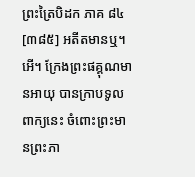ព្រះត្រៃបិដក ភាគ ៨៤
[៣៨៥] អតីតមានឬ។ អើ។ ក្រែងព្រះផគ្គុណមានអាយុ បានក្រាបទូលពាក្យនេះ ចំពោះព្រះមានព្រះភា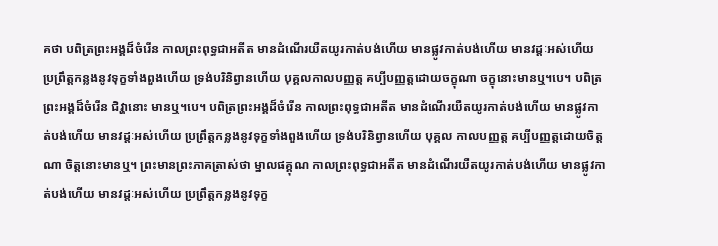គថា បពិត្រព្រះអង្គដ៏ចំរើន កាលព្រះពុទ្ធជាអតីត មានដំណើរយឺតយូរកាត់បង់ហើយ មានផ្លូវកាត់បង់ហើយ មានវដ្តៈអស់ហើយ ប្រព្រឹត្តកន្លងនូវទុក្ខទាំងពួងហើយ ទ្រង់បរិនិព្វានហើយ បុគ្គលកាលបញ្ញត្ត គប្បីបញ្ញត្តដោយចក្ខុណា ចក្ខុនោះមានឬ។បេ។ បពិត្រព្រះអង្គដ៏ចំរើន ជិវ្ហានោះ មានឬ។បេ។ បពិត្រព្រះអង្គដ៏ចំរើន កាលព្រះពុទ្ធជាអតីត មានដំណើរយឺតយូរកាត់បង់ហើយ មានផ្លូវកាត់បង់ហើយ មានវដ្តៈអស់ហើយ ប្រព្រឹត្តកន្លងនូវទុក្ខទាំងពួងហើយ ទ្រង់បរិនិព្វានហើយ បុគ្គល កាលបញ្ញត្ត គប្បីបញ្ញត្តដោយចិត្តណា ចិត្តនោះមានឬ។ ព្រះមានព្រះភាគត្រាស់ថា ម្នាលផគ្គុណ កាលព្រះពុទ្ធជាអតីត មានដំណើរយឺតយូរកាត់បង់ហើយ មានផ្លូវកាត់បង់ហើយ មានវដ្តៈអស់ហើយ ប្រព្រឹត្តកន្លងនូវទុក្ខ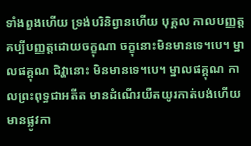ទាំងពួងហើយ ទ្រង់បរិនិព្វានហើយ បុគ្គល កាលបញ្ញត្ត គប្បីបញ្ញត្តដោយចក្ខុណា ចក្ខុនោះមិនមានទេ។បេ។ ម្នាលផគ្គុណ ជិវ្ហានោះ មិនមានទេ។បេ។ ម្នាលផគ្គុណ កាលព្រះពុទ្ធជាអតីត មានដំណើរយឺតយូរកាត់បង់ហើយ មានផ្លូវកា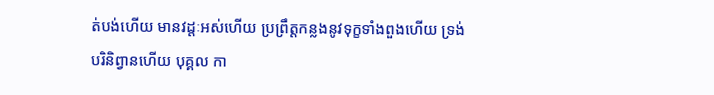ត់បង់ហើយ មានវដ្តៈអស់ហើយ ប្រព្រឹត្តកន្លងនូវទុក្ខទាំងពួងហើយ ទ្រង់បរិនិព្វានហើយ បុគ្គល កា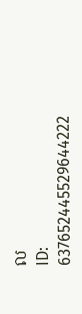ល
ID: 637652445529644222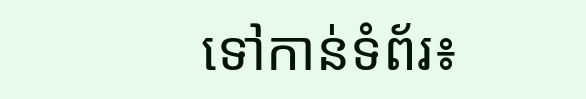ទៅកាន់ទំព័រ៖